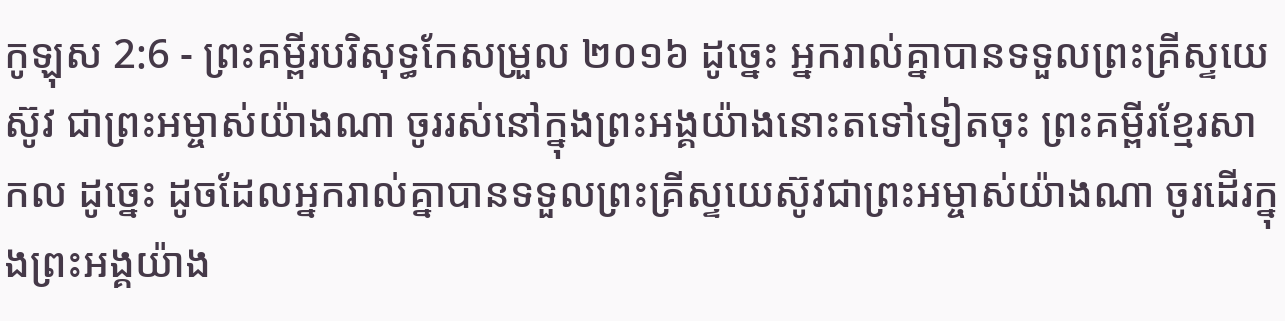កូឡុស 2:6 - ព្រះគម្ពីរបរិសុទ្ធកែសម្រួល ២០១៦ ដូច្នេះ អ្នករាល់គ្នាបានទទួលព្រះគ្រីស្ទយេស៊ូវ ជាព្រះអម្ចាស់យ៉ាងណា ចូររស់នៅក្នុងព្រះអង្គយ៉ាងនោះតទៅទៀតចុះ ព្រះគម្ពីរខ្មែរសាកល ដូច្នេះ ដូចដែលអ្នករាល់គ្នាបានទទួលព្រះគ្រីស្ទយេស៊ូវជាព្រះអម្ចាស់យ៉ាងណា ចូរដើរក្នុងព្រះអង្គយ៉ាង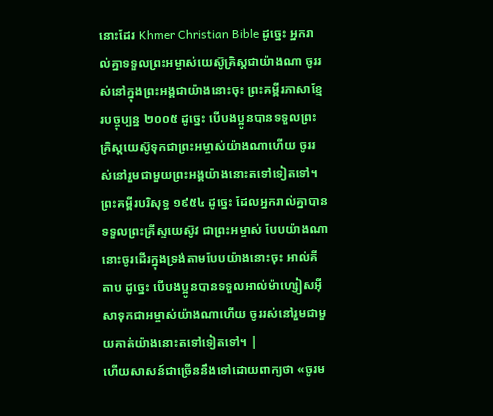នោះដែរ Khmer Christian Bible ដូច្នេះ អ្នករាល់គ្នាទទួលព្រះអម្ចាស់យេស៊ូគ្រិស្ដជាយ៉ាងណា ចូររស់នៅក្នុងព្រះអង្គជាយ៉ាងនោះចុះ ព្រះគម្ពីរភាសាខ្មែរបច្ចុប្បន្ន ២០០៥ ដូច្នេះ បើបងប្អូនបានទទួលព្រះគ្រិស្តយេស៊ូទុកជាព្រះអម្ចាស់យ៉ាងណាហើយ ចូររស់នៅរួមជាមួយព្រះអង្គយ៉ាងនោះតទៅទៀតទៅ។ ព្រះគម្ពីរបរិសុទ្ធ ១៩៥៤ ដូច្នេះ ដែលអ្នករាល់គ្នាបានទទួលព្រះគ្រីស្ទយេស៊ូវ ជាព្រះអម្ចាស់ បែបយ៉ាងណា នោះចូរដើរក្នុងទ្រង់តាមបែបយ៉ាងនោះចុះ អាល់គីតាប ដូច្នេះ បើបងប្អូនបានទទួលអាល់ម៉ាហ្សៀសអ៊ីសាទុកជាអម្ចាស់យ៉ាងណាហើយ ចូររស់នៅរួមជាមួយគាត់យ៉ាងនោះតទៅទៀតទៅ។ |
ហើយសាសន៍ជាច្រើននឹងទៅដោយពាក្យថា «ចូរម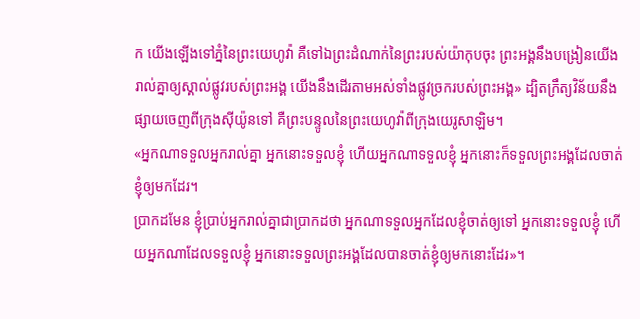ក យើងឡើងទៅភ្នំនៃព្រះយេហូវ៉ា គឺទៅឯព្រះដំណាក់នៃព្រះរបស់យ៉ាកុបចុះ ព្រះអង្គនឹងបង្រៀនយើងរាល់គ្នាឲ្យស្គាល់ផ្លូវរបស់ព្រះអង្គ យើងនឹងដើរតាមអស់ទាំងផ្លូវច្រករបស់ព្រះអង្គ» ដ្បិតក្រឹត្យវិន័យនឹងផ្សាយចេញពីក្រុងស៊ីយ៉ូនទៅ គឺព្រះបន្ទូលនៃព្រះយេហូវ៉ាពីក្រុងយេរូសាឡិម។
«អ្នកណាទទួលអ្នករាល់គ្នា អ្នកនោះទទួលខ្ញុំ ហើយអ្នកណាទទួលខ្ញុំ អ្នកនោះក៏ទទួលព្រះអង្គដែលចាត់ខ្ញុំឲ្យមកដែរ។
ប្រាកដមែន ខ្ញុំប្រាប់អ្នករាល់គ្នាជាប្រាកដថា អ្នកណាទទួលអ្នកដែលខ្ញុំចាត់ឲ្យទៅ អ្នកនោះទទួលខ្ញុំ ហើយអ្នកណាដែលទទួលខ្ញុំ អ្នកនោះទទួលព្រះអង្គដែលបានចាត់ខ្ញុំឲ្យមកនោះដែរ»។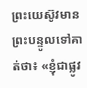ព្រះយេស៊ូវមានព្រះបន្ទូលទៅគាត់ថា៖ «ខ្ញុំជាផ្លូវ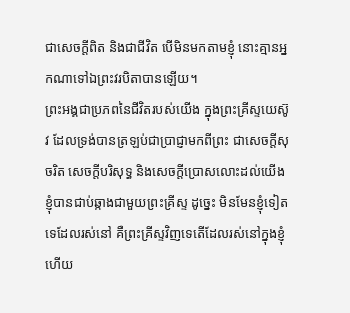ជាសេចក្តីពិត និងជាជីវិត បើមិនមកតាមខ្ញុំ នោះគ្មានអ្នកណាទៅឯព្រះវរបិតាបានឡើយ។
ព្រះអង្គជាប្រភពនៃជីវិតរបស់យើង ក្នុងព្រះគ្រីស្ទយេស៊ូវ ដែលទ្រង់បានត្រឡប់ជាប្រាជ្ញាមកពីព្រះ ជាសេចក្តីសុចរិត សេចក្តីបរិសុទ្ធ និងសេចក្តីប្រោសលោះដល់យើង
ខ្ញុំបានជាប់ឆ្កាងជាមួយព្រះគ្រីស្ទ ដូច្នេះ មិនមែនខ្ញុំទៀតទេដែលរស់នៅ គឺព្រះគ្រីស្ទវិញទេតើដែលរស់នៅក្នុងខ្ញុំ ហើយ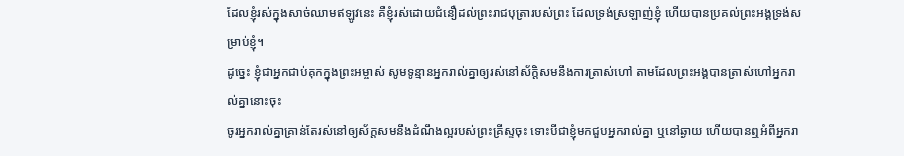ដែលខ្ញុំរស់ក្នុងសាច់ឈាមឥឡូវនេះ គឺខ្ញុំរស់ដោយជំនឿដល់ព្រះរាជបុត្រារបស់ព្រះ ដែលទ្រង់ស្រឡាញ់ខ្ញុំ ហើយបានប្រគល់ព្រះអង្គទ្រង់សម្រាប់ខ្ញុំ។
ដូច្នេះ ខ្ញុំជាអ្នកជាប់គុកក្នុងព្រះអម្ចាស់ សូមទូន្មានអ្នករាល់គ្នាឲ្យរស់នៅស័ក្ដិសមនឹងការត្រាស់ហៅ តាមដែលព្រះអង្គបានត្រាស់ហៅអ្នករាល់គ្នានោះចុះ
ចូរអ្នករាល់គ្នាគ្រាន់តែរស់នៅឲ្យស័ក្តសមនឹងដំណឹងល្អរបស់ព្រះគ្រីស្ទចុះ ទោះបីជាខ្ញុំមកជួបអ្នករាល់គ្នា ឬនៅឆ្ងាយ ហើយបានឮអំពីអ្នករា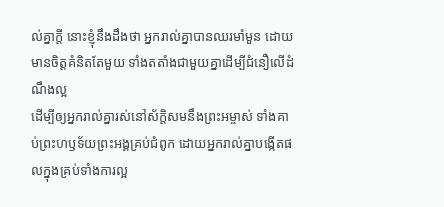ល់គ្នាក្តី នោះខ្ញុំនឹងដឹងថា អ្នករាល់គ្នាបានឈរមាំមួន ដោយមានចិត្តគំនិតតែមួយ ទាំងតតាំងជាមួយគ្នាដើម្បីជំនឿលើដំណឹងល្អ
ដើម្បីឲ្យអ្នករាល់គ្នារស់នៅស័ក្ដិសមនឹងព្រះអម្ចាស់ ទាំងគាប់ព្រះហឫទ័យព្រះអង្គគ្រប់ជំពូក ដោយអ្នករាល់គ្នាបង្កើតផលក្នុងគ្រប់ទាំងការល្អ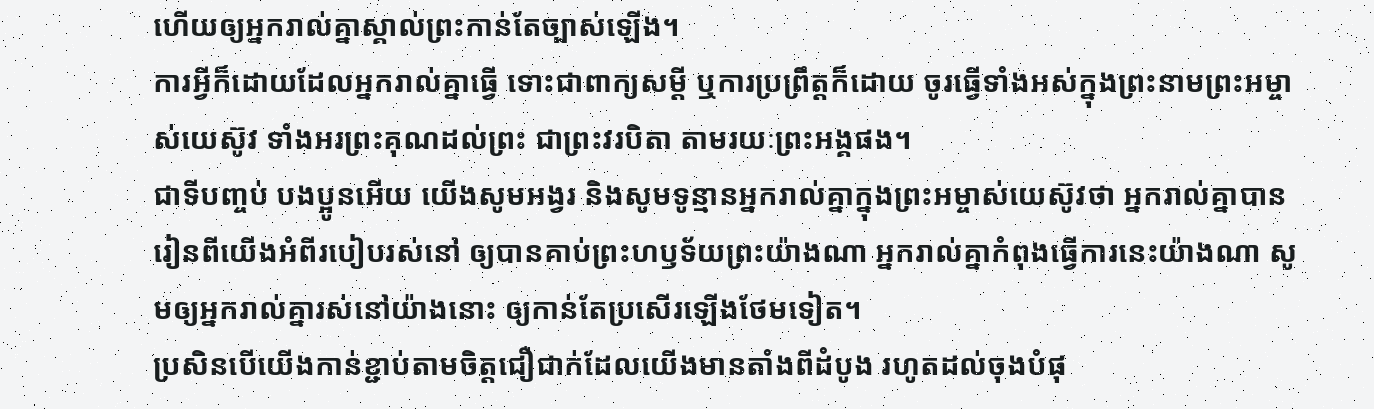ហើយឲ្យអ្នករាល់គ្នាស្គាល់ព្រះកាន់តែច្បាស់ឡើង។
ការអ្វីក៏ដោយដែលអ្នករាល់គ្នាធ្វើ ទោះជាពាក្យសម្ដី ឬការប្រព្រឹត្តក៏ដោយ ចូរធ្វើទាំងអស់ក្នុងព្រះនាមព្រះអម្ចាស់យេស៊ូវ ទាំងអរព្រះគុណដល់ព្រះ ជាព្រះវរបិតា តាមរយៈព្រះអង្គផង។
ជាទីបញ្ចប់ បងប្អូនអើយ យើងសូមអង្វរ និងសូមទូន្មានអ្នករាល់គ្នាក្នុងព្រះអម្ចាស់យេស៊ូវថា អ្នករាល់គ្នាបានរៀនពីយើងអំពីរបៀបរស់នៅ ឲ្យបានគាប់ព្រះហឫទ័យព្រះយ៉ាងណា អ្នករាល់គ្នាកំពុងធ្វើការនេះយ៉ាងណា សូមឲ្យអ្នករាល់គ្នារស់នៅយ៉ាងនោះ ឲ្យកាន់តែប្រសើរឡើងថែមទៀត។
ប្រសិនបើយើងកាន់ខ្ជាប់តាមចិត្តជឿជាក់ដែលយើងមានតាំងពីដំបូង រហូតដល់ចុងបំផុ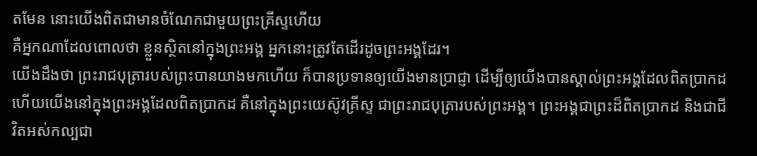តមែន នោះយើងពិតជាមានចំណែកជាមួយព្រះគ្រីស្ទហើយ
គឺអ្នកណាដែលពោលថា ខ្លួនស្ថិតនៅក្នុងព្រះអង្គ អ្នកនោះត្រូវតែដើរដូចព្រះអង្គដែរ។
យើងដឹងថា ព្រះរាជបុត្រារបស់ព្រះបានយាងមកហើយ ក៏បានប្រទានឲ្យយើងមានប្រាជ្ញា ដើម្បីឲ្យយើងបានស្គាល់ព្រះអង្គដែលពិតប្រាកដ ហើយយើងនៅក្នុងព្រះអង្គដែលពិតប្រាកដ គឺនៅក្នុងព្រះយេស៊ូវគ្រីស្ទ ជាព្រះរាជបុត្រារបស់ព្រះអង្គ។ ព្រះអង្គជាព្រះដ៏ពិតប្រាកដ និងជាជីវិតអស់កល្បជា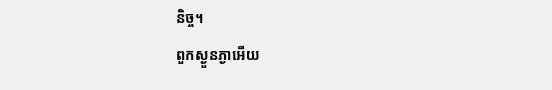និច្ច។
ពួកស្ងួនភ្ងាអើយ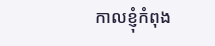កាលខ្ញុំកំពុង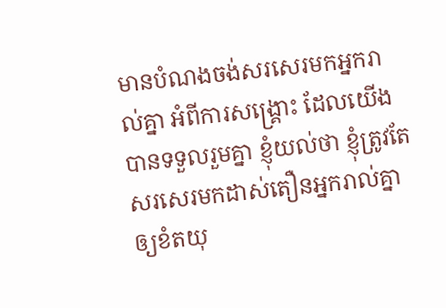មានបំណងចង់សរសេរមកអ្នករាល់គ្នា អំពីការសង្គ្រោះ ដែលយើងបានទទួលរួមគ្នា ខ្ញុំយល់ថា ខ្ញុំត្រូវតែសរសេរមកដាស់តឿនអ្នករាល់គ្នាឲ្យខំតយុ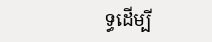ទ្ធដើម្បី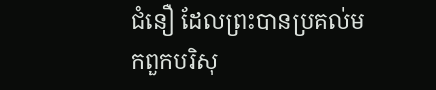ជំនឿ ដែលព្រះបានប្រគល់មកពួកបរិសុ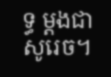ទ្ធ ម្ដងជាសូរេច។